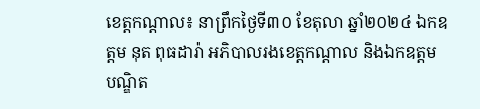ខេត្តកណ្តាល៖ នាព្រឹកថ្ងៃទី៣០ ខែតុលា ឆ្នាំ២០២៤ ឯកឧត្តម នុត ពុធដារ៉ា អភិបាលរងខេត្តកណ្តាល និងឯកឧត្តម បណ្ឌិត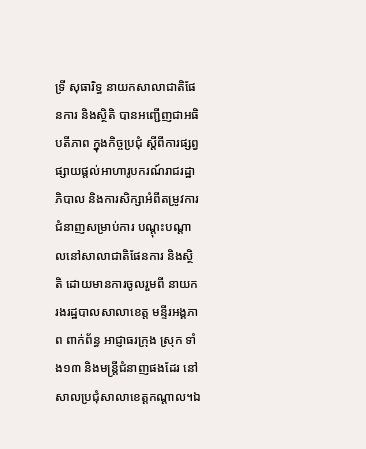ទ្រី សុធារិទ្ធ នាយកសាលាជាតិផែនការ និងស្ថិតិ បានអញ្ជើញជាអធិបតីភាព ក្នុងកិច្ចប្រជុំ ស្តីពីការផ្សព្វផ្សាយផ្តល់អាហារូបករណ៍រាជរដ្ឋាភិបាល និងការសិក្សាអំពីតម្រូវការជំនាញសម្រាប់ការ បណ្តុះបណ្តាលនៅសាលាជាតិផែនការ និងស្ថិតិ ដោយមានការចូលរួមពី នាយករងរដ្ឋបាលសាលាខេត្ត មន្ទីរអង្គភាព ពាក់ព័ន្ធ អាជ្ញាធរក្រុង ស្រុក ទាំង១៣ និងមន្ត្រីជំនាញផងដែរ នៅសាលប្រជុំសាលាខេត្តកណ្តាល។ឯ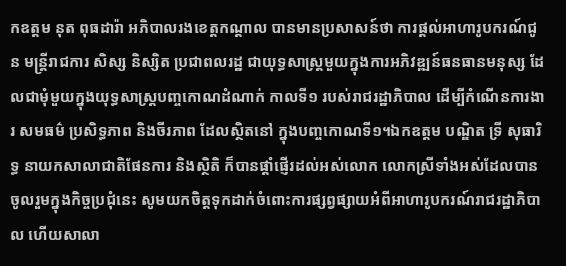កឧត្តម នុត ពុធដារ៉ា អភិបាលរងខេត្តកណ្តាល បានមានប្រសាសន៍ថា ការផ្តល់អាហារូបករណ៍ជូន មន្ត្រីរាជការ សិស្ស និស្សិត ប្រជាពលរដ្ឋ ជាយុទ្ធសាស្ត្រមួយក្នុងការអភិវឌ្ឍន៍ធនធានមនុស្ស ដែលជាមុំមួយក្នុងយុទ្ធសាស្ត្របញ្ចកោណដំណាក់ កាលទី១ របស់រាជរដ្ឋាភិបាល ដើម្បីកំណើនការងារ សមធម៌ ប្រសិទ្ធភាព និងចីរភាព ដែលស្ថិតនៅ ក្នុងបញ្ចកោណទី១។ឯកឧត្តម បណ្ឌិត ទ្រី សុធារិទ្ធ នាយកសាលាជាតិផែនការ និងស្ថិតិ ក៏បានផ្តាំផ្ញើរដល់អស់លោក លោកស្រីទាំងអស់ដែលបានចូលរួមក្នុងកិច្ចប្រជុំនេះ សូមយកចិត្តទុកដាក់ចំពោះការផ្សព្វផ្សាយអំពីអាហារូបករណ៍រាជរដ្ឋាភិបាល ហើយសាលា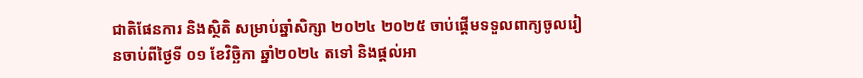ជាតិផែនការ និងស្ថិតិ សម្រាប់ឆ្នាំសិក្សា ២០២៤ ២០២៥ ចាប់ផ្តើមទទួលពាក្យចូលរៀនចាប់ពីថ្ងៃទី ០១ ខែវិច្ឆិកា ឆ្នាំ២០២៤ តទៅ និងផ្ដល់អា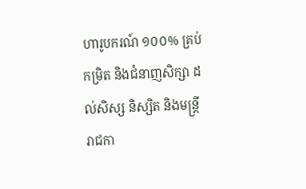ហារូបករណ៍ ១០០% គ្រប់កម្រិត និងជំនាញសិក្សា ដល់សិស្ស និស្សិត និងមន្ត្រីរាជកា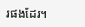រផងដែរ។